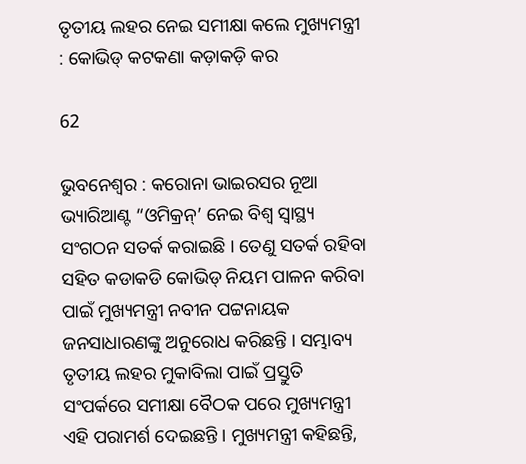ତୃତୀୟ ଲହର ନେଇ ସମୀକ୍ଷା କଲେ ମୁଖ୍ୟମନ୍ତ୍ରୀ : କୋଭିଡ୍ କଟକଣା କଡ଼ାକଡ଼ି କର

62

ଭୁବନେଶ୍ୱର : କରୋନା ଭାଇରସର ନୂଆ ଭ୍ୟାରିଆଣ୍ଟ “ଓମିକ୍ରନ୍’ ନେଇ ବିଶ୍ୱ ସ୍ୱାସ୍ଥ୍ୟ ସଂଗଠନ ସତର୍କ କରାଇଛି । ତେଣୁ ସତର୍କ ରହିବା ସହିତ କଡାକଡି କୋଭିଡ୍ ନିୟମ ପାଳନ କରିବା ପାଇଁ ମୁଖ୍ୟମନ୍ତ୍ରୀ ନବୀନ ପଟ୍ଟନାୟକ ଜନସାଧାରଣଙ୍କୁ ଅନୁରୋଧ କରିଛନ୍ତି । ସମ୍ଭାବ୍ୟ ତୃତୀୟ ଲହର ମୁକାବିଲା ପାଇଁ ପ୍ରସ୍ତୁତି ସଂପର୍କରେ ସମୀକ୍ଷା ବୈଠକ ପରେ ମୁଖ୍ୟମନ୍ତ୍ରୀ ଏହି ପରାମର୍ଶ ଦେଇଛନ୍ତି । ମୁଖ୍ୟମନ୍ତ୍ରୀ କହିଛନ୍ତି,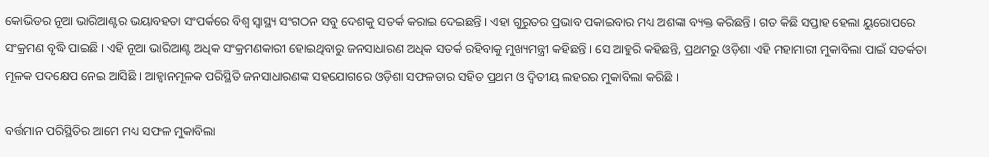କୋଭିଡର ନୂଆ ଭାରିଆଣ୍ଟର ଭୟାବହତା ସଂପର୍କରେ ବିଶ୍ୱ ସ୍ୱାସ୍ଥ୍ୟ ସଂଗଠନ ସବୁ ଦେଶକୁ ସତର୍କ କରାଇ ଦେଇଛନ୍ତି । ଏହା ଗୁରୁତର ପ୍ରଭାବ ପକାଇବାର ମଧ୍ୟ ଅଶଙ୍କା ବ୍ୟକ୍ତ କରିଛନ୍ତି । ଗତ କିଛି ସପ୍ତାହ ହେଲା ୟୁରୋପରେ ସଂକ୍ରମଣ ବୃଦ୍ଧି ପାଇଛି । ଏହି ନୂଆ ଭାରିଆଣ୍ଟ ଅଧିକ ସଂକ୍ରମଣକାରୀ ହୋଇଥିବାରୁ ଜନସାଧାରଣ ଅଧିକ ସତର୍କ ରହିବାକୁ ମୁଖ୍ୟମନ୍ତ୍ରୀ କହିଛନ୍ତି । ସେ ଆହୁରି କହିଛନ୍ତି, ପ୍ରଥମରୁ ଓଡ଼ିଶା ଏହି ମହାମାରୀ ମୁକାବିଲା ପାଇଁ ସତର୍କତା ମୂଳକ ପଦକ୍ଷେପ ନେଇ ଆସିଛି । ଆହ୍ୱାନମୂଳକ ପରିସ୍ଥିତି ଜନସାଧାରଣଙ୍କ ସହଯୋଗରେ ଓଡ଼ିଶା ସଫଳତାର ସହିତ ପ୍ରଥମ ଓ ଦ୍ୱିତୀୟ ଲହରର ମୁକାବିଲା କରିଛି ।

ବର୍ତ୍ତମାନ ପରିସ୍ଥିତିର ଆମେ ମଧ୍ୟ ସଫଳ ମୁକାବିଲା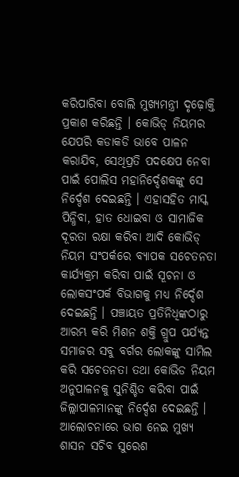କରିପାରିବା ବୋଲି ମୁଖ୍ୟମନ୍ତ୍ରୀ ଦୃଢ଼ୋକ୍ତି ପ୍ରକାଶ କରିଛନ୍ତି । କୋଭିଡ୍ ନିୟମର ଯେପରି କଡାକଡି ଭାବେ ପାଳନ କରାଯିବ, ସେଥିପ୍ରତି ପଦକ୍ଷେପ ନେବା ପାଇଁ ପୋଲିସ ମହାନିର୍ଦ୍ଦେଶକଙ୍କୁ ସେ ନିର୍ଦ୍ଦେଶ ଦେଇଛନ୍ତି । ଏହାସହିତ ମାସ୍କ ପିନ୍ଧିବା, ହାତ ଧୋଇବା ଓ ସାମାଜିକ ଦୂରତା ରକ୍ଷା କରିବା ଆଦି କୋଭିଡ୍ ନିୟମ ସଂପର୍କରେ ବ୍ୟାପକ ସଚେତନତା କାର୍ଯ୍ୟକ୍ରମ କରିବା ପାଇଁ ସୂଚନା ଓ ଲୋକସଂପର୍କ ବିଭାଗକୁ ମଧ୍ୟ ନିର୍ଦ୍ଦେଶ ଦେଇଛନ୍ତି । ପଞ୍ଚାୟତ ପ୍ରତିନିଧିଙ୍କଠାରୁ ଆରମ୍ଭ କରି ମିଶନ ଶକ୍ତି ଗ୍ରୁପ ପର୍ଯ୍ୟନ୍ତ ସମାଜର ସବୁ ବର୍ଗର ଲୋକଙ୍କୁ ସାମିଲ କରି ସଚେତନତା ତଥା କୋଭିଡ ନିୟମ ଅନୁପାଳନକୁ ସୁନିଶ୍ଚିତ କରିବା ପାଇଁ ଜିଲ୍ଲାପାଳମାନଙ୍କୁ ନିର୍ଦ୍ଦେଶ ଦେଇଛନ୍ତି । ଆଲୋଚନାରେ ଭାଗ ନେଇ ମୁଖ୍ୟ ଶାସନ ସଚିବ ସୁରେଶ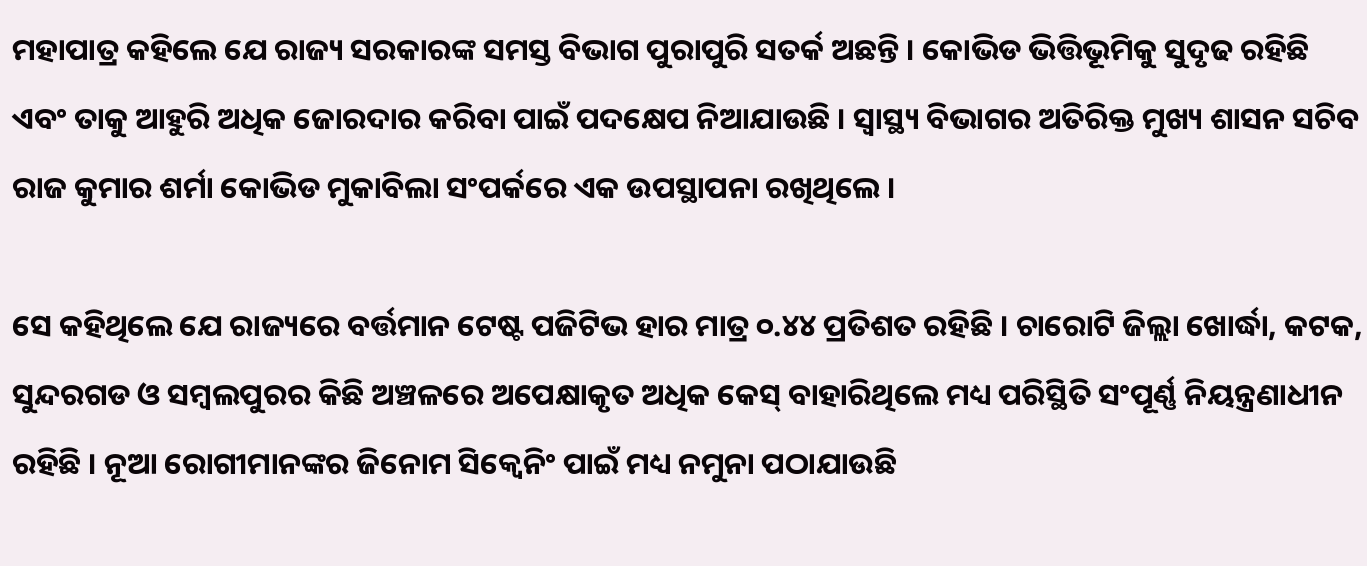ମହାପାତ୍ର କହିଲେ ଯେ ରାଜ୍ୟ ସରକାରଙ୍କ ସମସ୍ତ ବିଭାଗ ପୁରାପୁରି ସତର୍କ ଅଛନ୍ତି । କୋଭିଡ ଭିତ୍ତିଭୂମିକୁ ସୁଦୃଢ ରହିଛି ଏବଂ ତାକୁ ଆହୁରି ଅଧିକ ଜୋରଦାର କରିବା ପାଇଁ ପଦକ୍ଷେପ ନିଆଯାଉଛି । ସ୍ୱାସ୍ଥ୍ୟ ବିଭାଗର ଅତିରିକ୍ତ ମୁଖ୍ୟ ଶାସନ ସଚିବ ରାଜ କୁମାର ଶର୍ମା କୋଭିଡ ମୁକାବିଲା ସଂପର୍କରେ ଏକ ଉପସ୍ଥାପନା ରଖିଥିଲେ ।

ସେ କହିଥିଲେ ଯେ ରାଜ୍ୟରେ ବର୍ତ୍ତମାନ ଟେଷ୍ଟ ପଜିଟିଭ ହାର ମାତ୍ର ୦.୪୪ ପ୍ରତିଶତ ରହିଛି । ଚାରୋଟି ଜିଲ୍ଲା ଖୋର୍ଦ୍ଧା, କଟକ, ସୁନ୍ଦରଗଡ ଓ ସମ୍ବଲପୁରର କିଛି ଅଞ୍ଚଳରେ ଅପେକ୍ଷାକୃତ ଅଧିକ କେସ୍ ବାହାରିଥିଲେ ମଧ୍ୟ ପରିସ୍ଥିତି ସଂପୂର୍ଣ୍ଣ ନିୟନ୍ତ୍ରଣାଧୀନ ରହିଛି । ନୂଆ ରୋଗୀମାନଙ୍କର ଜିନୋମ ସିକ୍ୱେନିଂ ପାଇଁ ମଧ୍ୟ ନମୁନା ପଠାଯାଉଛି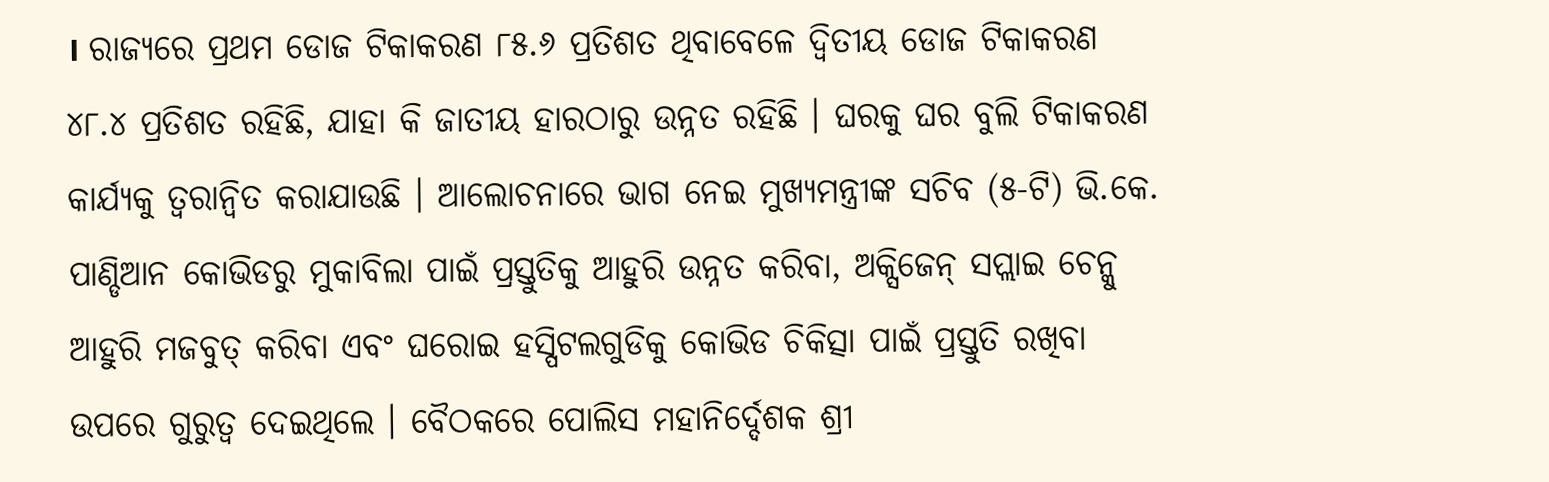। ରାଜ୍ୟରେ ପ୍ରଥମ ଡୋଜ ଟିକାକରଣ ୮୫.୬ ପ୍ରତିଶତ ଥିବାବେଳେ ଦ୍ୱିତୀୟ ଡୋଜ ଟିକାକରଣ ୪୮.୪ ପ୍ରତିଶତ ରହିଛି, ଯାହା କି ଜାତୀୟ ହାରଠାରୁ ଉନ୍ନତ ରହିଛି । ଘରକୁ ଘର ବୁଲି ଟିକାକରଣ କାର୍ଯ୍ୟକୁ ତ୍ୱରାନ୍ୱିତ କରାଯାଉଛି । ଆଲୋଚନାରେ ଭାଗ ନେଇ ମୁଖ୍ୟମନ୍ତ୍ରୀଙ୍କ ସଚିବ (୫-ଟି) ଭି.କେ. ପାଣ୍ଡିଆନ କୋଭିଡରୁ ମୁକାବିଲା ପାଇଁ ପ୍ରସ୍ତୁତିକୁ ଆହୁରି ଉନ୍ନତ କରିବା, ଅକ୍ସିଜେନ୍ ସପ୍ଲାଇ ଚେନ୍କୁ ଆହୁରି ମଜବୁତ୍ କରିବା ଏବଂ ଘରୋଇ ହସ୍ପିଟଲଗୁଡିକୁ କୋଭିଡ ଚିକିତ୍ସା ପାଇଁ ପ୍ରସ୍ତୁତି ରଖିବା ଉପରେ ଗୁରୁତ୍ୱ ଦେଇଥିଲେ । ବୈଠକରେ ପୋଲିସ ମହାନିର୍ଦ୍ଦେଶକ ଶ୍ରୀ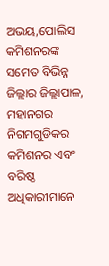ଅଭୟ,ପୋଲିସ କମିଶନରଙ୍କ ସମେତ ବିଭିନ୍ନ ଜିଲ୍ଲାର ଜିଲ୍ଲାପାଳ, ମହାନଗର ନିଗମଗୁଡିକର କମିଶନର ଏବଂ ବରିଷ୍ଠ ଅଧିକାରୀମାନେ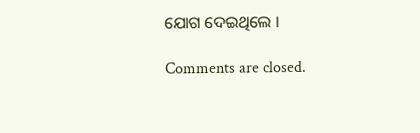ଯୋଗ ଦେଇଥିଲେ ।

Comments are closed.